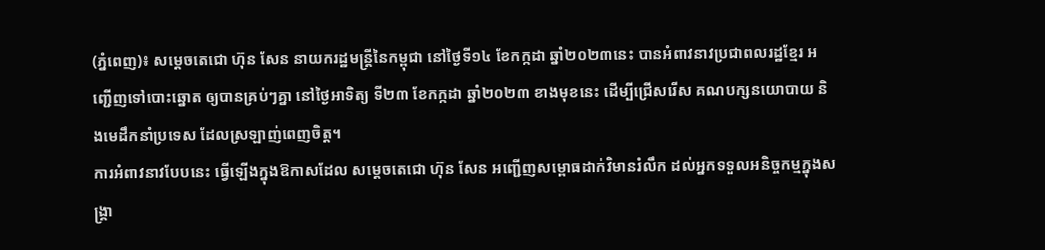(ភ្នំពេញ)៖ សម្ដេចតេជោ ហ៊ុន សែន នាយករដ្ឋមន្ដ្រីនៃកម្ពុជា នៅថ្ងៃទី១៤ ខែកក្កដា ឆ្នាំ២០២៣នេះ បានអំពាវនាវប្រជាពលរដ្ឋខ្មែរ អញ្ជើញទៅបោះឆ្នោត ឲ្យបានគ្រប់ៗគ្នា នៅថ្ងៃអាទិត្យ ទី២៣ ខែកក្កដា ឆ្នាំ២០២៣ ខាងមុខនេះ ដើម្បីជ្រើសរើស គណបក្សនយោបាយ និងមេដឹកនាំប្រទេស ដែលស្រឡាញ់ពេញចិត្ត។
ការអំពាវនាវបែបនេះ ធ្វើឡើងក្នុងឱកាសដែល សម្ដេចតេជោ ហ៊ុន សែន អញ្ជើញសម្ពោធដាក់វិមានរំលឹក ដល់អ្នកទទួលអនិច្ចកម្មក្នុងសង្គ្រា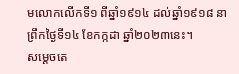មលោកលើកទី១ ពីឆ្នាំ១៩១៤ ដល់ឆ្នាំ១៩១៨ នាព្រឹកថ្ងៃទី១៤ ខែកក្កដា ឆ្នាំ២០២៣នេះ។
សម្ដេចតេ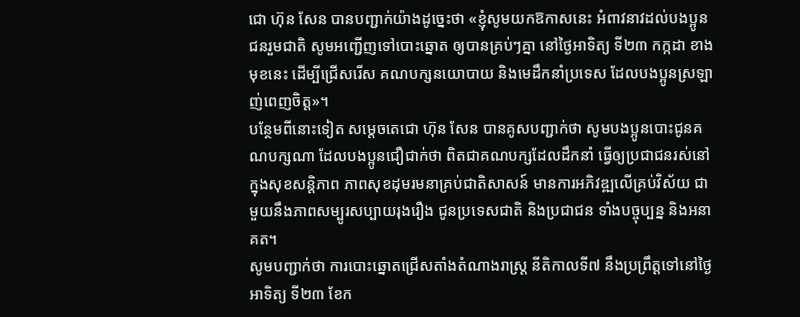ជោ ហ៊ុន សែន បានបញ្ជាក់យ៉ាងដូច្នេះថា «ខ្ញុំសូមយកឱកាសនេះ អំពាវនាវដល់បងប្អូនជនរួមជាតិ សូមអញ្ជើញទៅបោះឆ្នោត ឲ្យបានគ្រប់ៗគ្នា នៅថ្ងៃអាទិត្យ ទី២៣ កក្កដា ខាងមុខនេះ ដើម្បីជ្រើសរើស គណបក្សនយោបាយ និងមេដឹកនាំប្រទេស ដែលបងប្អូនស្រឡាញ់ពេញចិត្ត»។
បន្ថែមពីនោះទៀត សម្ដេចតេជោ ហ៊ុន សែន បានគូសបញ្ជាក់ថា សូមបងប្អូនបោះជូនគណបក្សណា ដែលបងប្អូនជឿជាក់ថា ពិតជាគណបក្សដែលដឹកនាំ ធ្វើឲ្យប្រជាជនរស់នៅក្នុងសុខសន្តិភាព ភាពសុខដុមរមនាគ្រប់ជាតិសាសន៍ មានការអភិវឌ្ឍលើគ្រប់វិស័យ ជាមួយនឹងភាពសម្បូរសប្បាយរុងរឿង ជូនប្រទេសជាតិ និងប្រជាជន ទាំងបច្ចុប្បន្ន និងអនាគត។
សូមបញ្ជាក់ថា ការបោះឆ្នោតជ្រើសតាំងតំណាងរាស្ត្រ នីតិកាលទី៧ នឹងប្រព្រឹត្តទៅនៅថ្ងៃអាទិត្យ ទី២៣ ខែក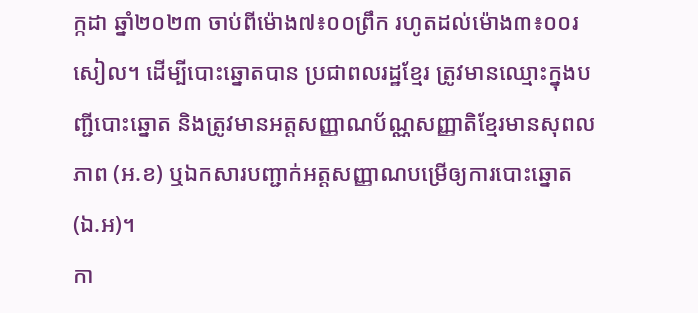ក្កដា ឆ្នាំ២០២៣ ចាប់ពីម៉ោង៧៖០០ព្រឹក រហូតដល់ម៉ោង៣៖០០រសៀល។ ដើម្បីបោះឆ្នោតបាន ប្រជាពលរដ្ឋខ្មែរ ត្រូវមានឈ្មោះក្នុងបញ្ជីបោះឆ្នោត និងត្រូវមានអត្តសញ្ញាណប័ណ្ណសញ្ញាតិខ្មែរមានសុពលភាព (អ.ខ) ឬឯកសារបញ្ជាក់អត្តសញ្ញាណបម្រើឲ្យការបោះឆ្នោត (ឯ.អ)។
កា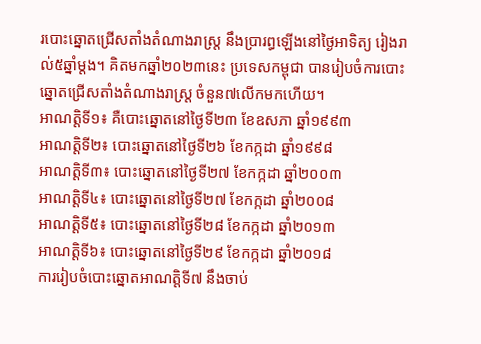របោះឆ្នោតជ្រើសតាំងតំណាងរាស្រ្ត នឹងប្រារព្ធឡើងនៅថ្ងៃអាទិត្យ រៀងរាល់៥ឆ្នាំម្តង។ គិតមកឆ្នាំ២០២៣នេះ ប្រទេសកម្ពុជា បានរៀបចំការបោះឆ្នោតជ្រើសតាំងតំណាងរាស្ត្រ ចំនួន៧លើកមកហើយ។
អាណត្តិទី១៖ គឺបោះឆ្នោតនៅថ្ងៃទី២៣ ខែឧសភា ឆ្នាំ១៩៩៣
អាណត្តិទី២៖ បោះឆ្នោតនៅថ្ងៃទី២៦ ខែកក្កដា ឆ្នាំ១៩៩៨
អាណត្តិទី៣៖ បោះឆ្នោតនៅថ្ងៃទី២៧ ខែកក្កដា ឆ្នាំ២០០៣
អាណត្តិទី៤៖ បោះឆ្នោតនៅថ្ងៃទី២៧ ខែកក្កដា ឆ្នាំ២០០៨
អាណត្តិទី៥៖ បោះឆ្នោតនៅថ្ងៃទី២៨ ខែកក្កដា ឆ្នាំ២០១៣
អាណត្តិទី៦៖ បោះឆ្នោតនៅថ្ងៃទី២៩ ខែកក្កដា ឆ្នាំ២០១៨
ការរៀបចំបោះឆ្នោតអាណត្តិទី៧ នឹងចាប់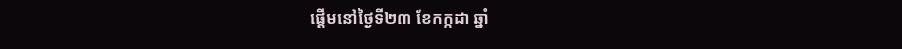ផ្តើមនៅថ្ងៃទី២៣ ខែកក្កដា ឆ្នាំ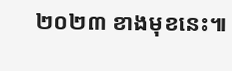២០២៣ ខាងមុខនេះ៕